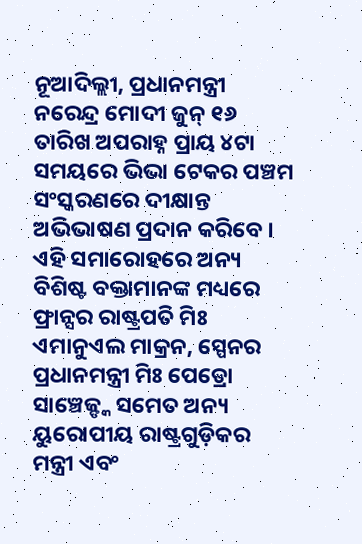ନୂଆଦିଲ୍ଲୀ, ପ୍ରଧାନମନ୍ତ୍ରୀ ନରେନ୍ଦ୍ର ମୋଦୀ ଜୁନ୍ ୧୬ ତାରିଖ ଅପରାହ୍ନ ପ୍ରାୟ ୪ଟା ସମୟରେ ଭିଭା ଟେକର ପଞ୍ଚମ ସଂସ୍କରଣରେ ଦୀକ୍ଷାନ୍ତ ଅଭିଭାଷଣ ପ୍ରଦାନ କରିବେ । ଏହି ସମାରୋହରେ ଅନ୍ୟ ବିଶିଷ୍ଟ ବକ୍ତାମାନଙ୍କ ମଧ୍ୟରେ ଫ୍ରାନ୍ସର ରାଷ୍ଟ୍ରପତି ମିଃ ଏମାନୁଏଲ ମାକ୍ରନ, ସ୍ପେନର ପ୍ରଧାନମନ୍ତ୍ରୀ ମିଃ ପେଡ୍ରୋ ସାଞ୍ଚେଜ୍ଙ୍କ ସମେତ ଅନ୍ୟ ୟୁରୋପୀୟ ରାଷ୍ଟ୍ରଗୁଡ଼ିକର ମନ୍ତ୍ରୀ ଏବଂ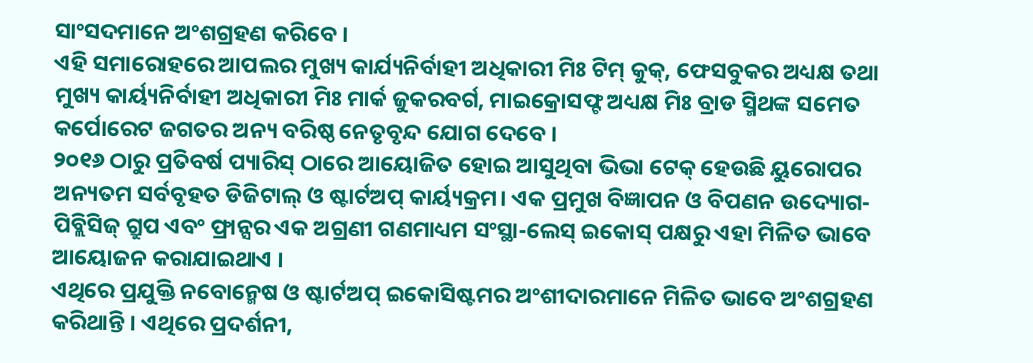ସାଂସଦମାନେ ଅଂଶଗ୍ରହଣ କରିବେ ।
ଏହି ସମାରୋହରେ ଆପଲର ମୁଖ୍ୟ କାର୍ଯ୍ୟନିର୍ବାହୀ ଅଧିକାରୀ ମିଃ ଟିମ୍ କୁକ୍, ଫେସବୁକର ଅଧ୍ୟକ୍ଷ ତଥା ମୁଖ୍ୟ କାର୍ୟ୍ୟନିର୍ବାହୀ ଅଧିକାରୀ ମିଃ ମାର୍କ ଜୁକରବର୍ଗ, ମାଇକ୍ରୋସଫ୍ଟ ଅଧ୍ୟକ୍ଷ ମିଃ ବ୍ରାଡ ସ୍ମିଥଙ୍କ ସମେତ କର୍ପୋରେଟ ଜଗତର ଅନ୍ୟ ବରିଷ୍ଠ ନେତୃବୃନ୍ଦ ଯୋଗ ଦେବେ ।
୨୦୧୬ ଠାରୁ ପ୍ରତିବର୍ଷ ପ୍ୟାରିସ୍ ଠାରେ ଆୟୋଜିତ ହୋଇ ଆସୁଥିବା ଭିଭା ଟେକ୍ ହେଉଛି ୟୁରୋପର ଅନ୍ୟତମ ସର୍ବବୃହତ ଡିଜିଟାଲ୍ ଓ ଷ୍ଟାର୍ଟଅପ୍ କାର୍ୟ୍ୟକ୍ରମ। ଏକ ପ୍ରମୁଖ ବିଜ୍ଞାପନ ଓ ବିପଣନ ଉଦ୍ୟୋଗ- ପିବ୍ଲିସିଜ୍ ଗ୍ରୁପ ଏବଂ ଫ୍ରାନ୍ସର ଏକ ଅଗ୍ରଣୀ ଗଣମାଧ୍ୟମ ସଂସ୍ଥା-ଲେସ୍ ଇକୋସ୍ ପକ୍ଷରୁ ଏହା ମିଳିତ ଭାବେ ଆୟୋଜନ କରାଯାଇଥାଏ ।
ଏଥିରେ ପ୍ରଯୁକ୍ତି ନବୋନ୍ମେଷ ଓ ଷ୍ଟାର୍ଟଅପ୍ ଇକୋସିଷ୍ଟମର ଅଂଶୀଦାରମାନେ ମିଳିତ ଭାବେ ଅଂଶଗ୍ରହଣ କରିଥାନ୍ତି । ଏଥିରେ ପ୍ରଦର୍ଶନୀ,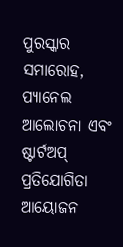ପୁରସ୍କାର ସମାରୋହ, ପ୍ୟାନେଲ ଆଲୋଚନା ଏବଂ ଷ୍ଟାର୍ଟଅପ୍ ପ୍ରତିଯୋଗିତା ଆୟୋଜନ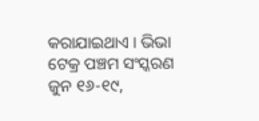କରାଯାଇଥାଏ । ଭିଭା ଟେକ୍ର ପଞ୍ଚମ ସଂସ୍କରଣ ଜୁନ ୧୬-୧୯,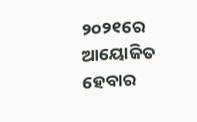୨୦୨୧ରେ ଆୟୋଜିତ ହେବାର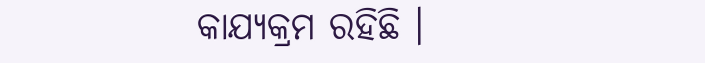କାଯ୍ୟକ୍ରମ ରହିଛି ।